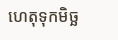ហេតុទុកមិច្ឆ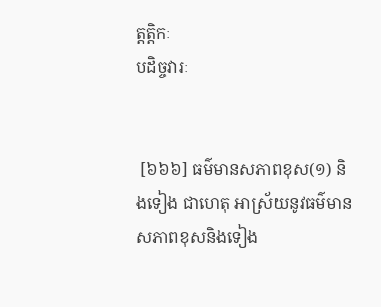ត្តត្តិកៈ
បដិច្ចវារៈ


 [៦៦៦] ធម៌មានសភាពខុស(១) និងទៀង ជាហេតុ អាស្រ័យនូវធម៌មានសភាពខុសនិងទៀង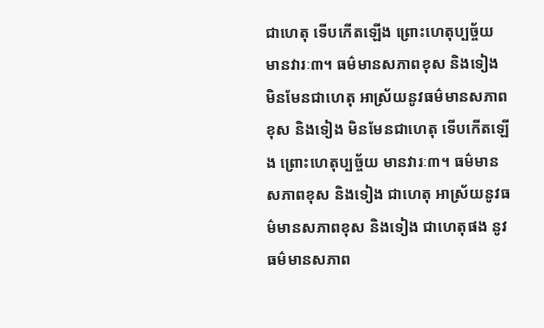ជាហេតុ ទើបកើតឡើង ព្រោះហេតុប្បច្ច័យ មានវារៈ៣។ ធម៌មានសភាពខុស និងទៀង មិនមែនជាហេតុ អាស្រ័យនូវធម៌មានសភាពខុស និងទៀង មិនមែនជាហេតុ ទើបកើតឡើង ព្រោះហេតុប្បច្ច័យ មានវារៈ៣។ ធម៌មានសភាពខុស និងទៀង ជាហេតុ អាស្រ័យនូវធម៌មានសភាពខុស និងទៀង ជាហេតុផង នូវធម៌មានសភាព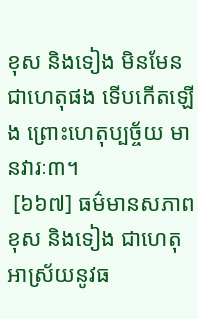ខុស និងទៀង មិនមែនជាហេតុផង ទើបកើតឡើង ព្រោះហេតុប្បច្ច័យ មានវារៈ៣។
 [៦៦៧] ធម៌មានសភាពខុស និងទៀង ជាហេតុ អាស្រ័យនូវធ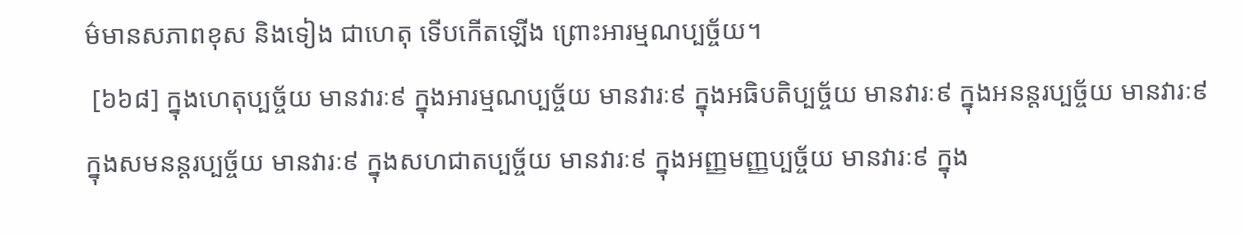ម៌មានសភាពខុស និងទៀង ជាហេតុ ទើបកើតឡើង ព្រោះអារម្មណប្បច្ច័យ។
 [៦៦៨] ក្នុងហេតុប្បច្ច័យ មានវារៈ៩ ក្នុងអារម្មណប្បច្ច័យ មានវារៈ៩ ក្នុងអធិបតិប្បច្ច័យ មានវារៈ៩ ក្នុងអនន្តរប្បច្ច័យ មានវារៈ៩ ក្នុងសមនន្តរប្បច្ច័យ មានវារៈ៩ ក្នុងសហជាតប្បច្ច័យ មានវារៈ៩ ក្នុងអញ្ញមញ្ញប្បច្ច័យ មានវារៈ៩ ក្នុង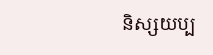និស្សយប្ប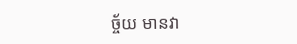ច្ច័យ មានវា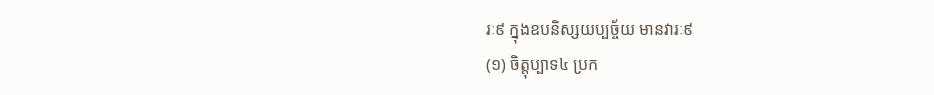រៈ៩ ក្នុងឧបនិស្សយប្បច្ច័យ មានវារៈ៩
(១) ចិត្តុប្បាទ៤ ប្រក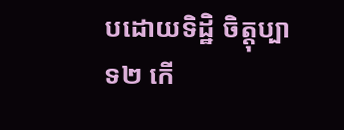បដោយទិដ្ឋិ ចិត្តុប្បាទ២ កើ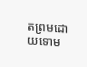តព្រមដោយទោម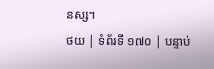នស្ស។
ថយ | ទំព័រទី ១៧០ | បន្ទាប់